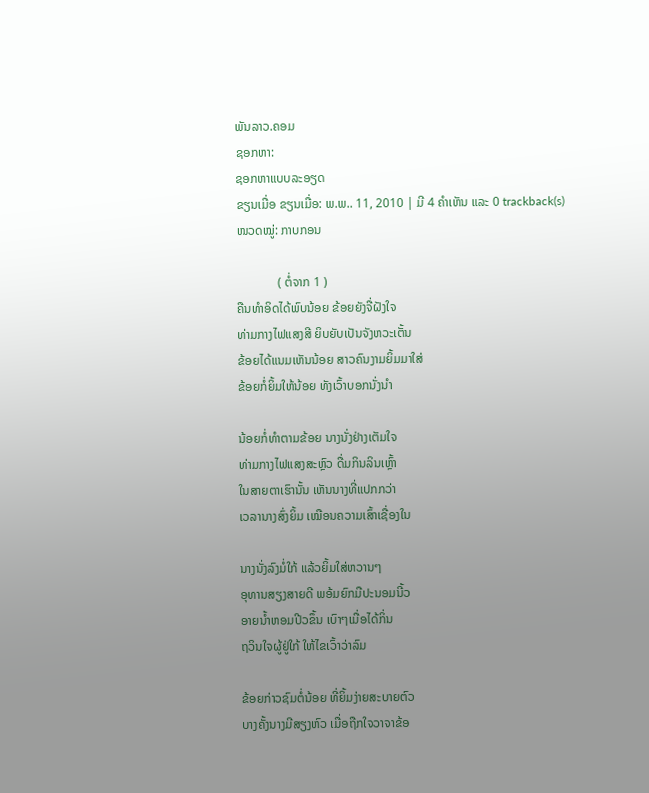ພັນລາວ.ຄອມ
ຊອກຫາ:
ຊອກຫາແບບລະອຽດ
ຂຽນເມື່ອ ຂຽນເມື່ອ: ພ.ພ.. 11, 2010 | ມີ 4 ຄຳເຫັນ ແລະ 0 trackback(s)
ໜວດໝູ່: ກາບກອນ

             ( ຕໍ່ຈາກ 1 )
ຄືນທຳອິດໄດ້ພົບນ້ອຍ ຂ້ອຍຍັງຈື່ຝັງໃຈ
ທ່າມກາງໄຟແສງສີ ຍິບຍັບເປັນຈັງຫວະເຕັ້ນ
ຂ້ອຍໄດ້ແນມເຫັນນ້ອຍ ສາວຄົນງາມຍິ້ມມາໃສ່
ຂ້ອຍກໍ່ຍິ້ມໃຫ້ນ້ອຍ ທັງເວົ້າບອກນັ່ງນຳ

ນ້ອຍກໍ່ທຳຕາມຂ້ອຍ ນາງນັ່ງຢ່າງເຕັມໃຈ
ທ່າມກາງໄຟແສງສະຫຼົວ ດື່ມກິນລິນເຫຼົ້າ
ໃນສາຍຕາເຮົານັ້ນ ເຫັນນາງທີ່ແປກກວ່າ
ເວລານາງສົ່ງຍິ້ມ ເໝືອນຄວາມເສົ້າເຊື່ອງໃນ

ນາງນັ່ງລົງມໍ່ໃກ້ ແລ້ວຍິ້ມໃສ່ຫວານໆ
ອຸທານສຽງສາຍດີ ພອ້ມຍົກມືປະນອມນີ້ວ
ອາຍນ້ຳຫອມປີວຂຶ້ນ ເບົາໆເມື່ອໄດ້ກິ່ນ
ຖວິນໃຈຜູ້ຢູ່ໃກ້ ໃຫ້ໄຂເວົ້າວ່າລົມ

ຂ້ອຍກ່າວຊົມຕໍ່ນ້ອຍ ທີ່ຍິ້ມງ່າຍສະບາຍຕົວ
ບາງຄັ້ງນາງມີສຽງຫົວ ເມື່ອຖືກໃຈວາຈາຂ້ອ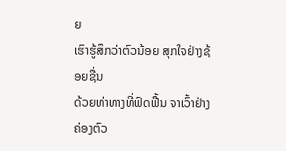ຍ
ເຮົາຮູ້ສຶກວ່າຕົວນ້ອຍ ສຸກໃຈຢ່າງຊ້ອຍຊື່ນ
ດ້ວຍທ່າທາງທີ່ຟົດຟື້ນ ຈາເວົ້າຢ່າງຄ່ອງຕົວ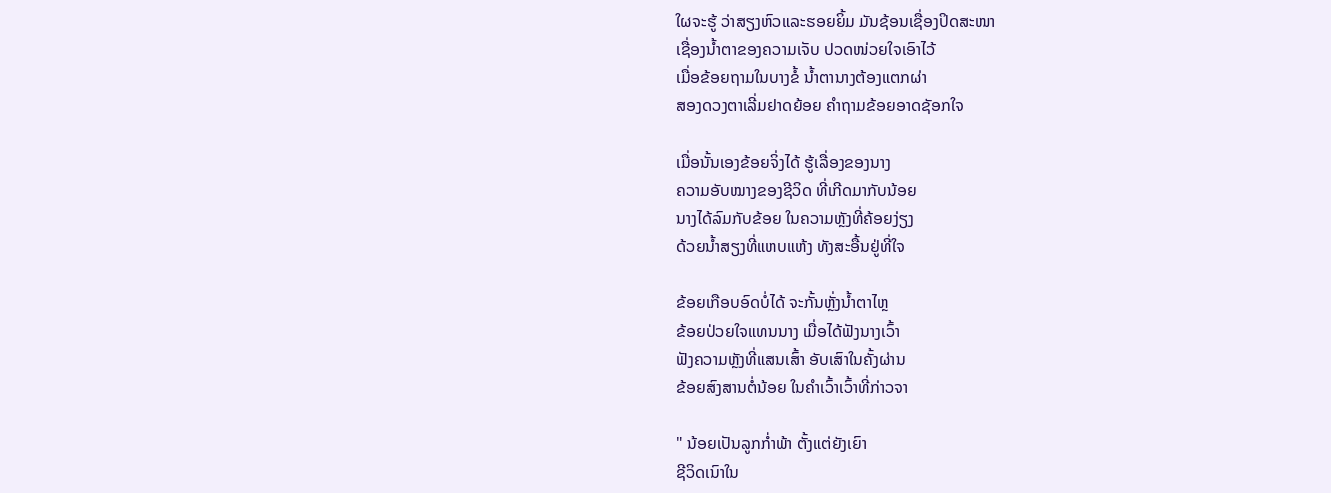ໃຜຈະຮູ້ ວ່າສຽງຫົວແລະຮອຍຍິ້ມ ມັນຊ້ອນເຊື່ອງປິດສະໜາ
ເຊື່ອງນ້ຳຕາຂອງຄວາມເຈັບ ປວດໜ່ວຍໃຈເອົາໄວ້
ເມື່ອຂ້ອຍຖາມໃນບາງຂໍ້ ນ້ຳຕານາງຕ້ອງແຕກຜ່າ
ສອງດວງຕາເລີ່ມຢາດຍ້ອຍ ຄຳຖາມຂ້ອຍອາດຊັອກໃຈ

ເມື່ອນັ້ນເອງຂ້ອຍຈິ່ງໄດ້ ຮູ້ເລື່ອງຂອງນາງ
ຄວາມອັບໝາງຂອງຊີວິດ ທີ່ເກີດມາກັບນ້ອຍ
ນາງໄດ້ລົມກັບຂ້ອຍ ໃນຄວາມຫຼັງທີ່ຄ້ອຍງ່ຽງ
ດ້ວຍນ້ຳສຽງທີ່ແຫບແຫ້ງ ທັງສະອື້ນຢູ່ທີ່ໃຈ

ຂ້ອຍເກືອບອົດບໍ່ໄດ້ ຈະກັ້ນຫຼັ່ງນ້ຳຕາໄຫຼ
ຂ້ອຍປ່ວຍໃຈແທນນາງ ເມື່ອໄດ້ຟັງນາງເວົ້າ
ຟັງຄວາມຫຼັງທີ່ແສນເສົ້າ ອັບເສົາໃນຄັ້ງຜ່ານ
ຂ້ອຍສົງສານຕໍ່ນ້ອຍ ໃນຄຳເວົ້າເວົ້າທີ່ກ່າວຈາ

" ນ້ອຍເປັນລູກກໍ່າພ້າ ຕັ້ງແຕ່ຍັງເຍົາ
ຊີວິດເນົາໃນ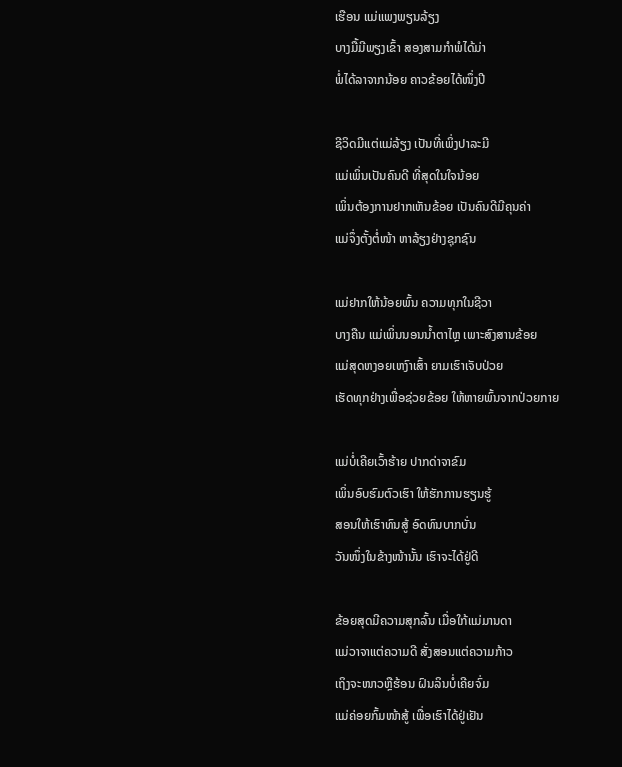ເຮືອນ ແມ່ແພງພຽນລ້ຽງ
ບາງມື້ມີພຽງເຂົ້າ ສອງສາມກຳພໍໄດ້ມ່າ
ພໍ່ໄດ້ລາຈາກນ້ອຍ ຄາວຂ້ອຍໄດ້ໜຶ່ງປີ

ຊີວິດມີແຕ່ແມ່ລ້ຽງ ເປັນທີ່ເພິ່ງປາລະມີ
ແມ່ເພິ່ນເປັນຄົນດີ ທີ່ສຸດໃນໃຈນ້ອຍ
ເພິ່ນຕ້ອງການຢາກເຫັນຂ້ອຍ ເປັນຄົນດີມີຄຸນຄ່າ
ແມ່ຈຶ່ງຕັ້ງຕໍ່ໜ້າ ຫາລ້ຽງຢ່າງຊຸກຊົນ

ແມ່ຢາກໃຫ້ນ້ອຍພົ້ນ ຄວາມທຸກໃນຊີວາ
ບາງຄືນ ແມ່ເພິ່ນນອນນ້ຳຕາໄຫຼ ເພາະສົງສານຂ້ອຍ
ແມ່ສຸດຫງອຍເຫງົາເສົ້າ ຍາມເຮົາເຈັບປ່ວຍ
ເຮັດທຸກຢ່າງເພື່ອຊ່ວຍຂ້ອຍ ໃຫ້ຫາຍພົ້ນຈາກປ່ວຍກາຍ

ແມ່ບໍ່ເຄີຍເວົ້າຮ້າຍ ປາກດ່າຈາຂົມ
ເພິ່ນອົບຮົມຕົວເຮົາ ໃຫ້ຮັກການຮຽນຮູ້
ສອນໃຫ້ເຮົາທົນສູ້ ອົດທົນບາກບັ່ນ
ວັນໜຶ່ງໃນຂ້າງໜ້ານັ້ນ ເຮົາຈະໄດ້ຢູ່ດີ

ຂ້ອຍສຸດມີຄວາມສຸກລົ້ນ ເມື່ອໃກ້ແມ່ມານດາ
ແມ່ວາຈາແຕ່ຄວາມດີ ສັ່ງສອນແຕ່ຄວາມກ້າວ
ເຖິງຈະໜາວຫຼືຮ້ອນ ຝົນລິນບໍ່ເຄີຍຈົ່ມ
ແມ່ຄ່ອຍກົ້ມໜ້າສູ້ ເພື່ອເຮົາໄດ້ຢູ່ເຢັນ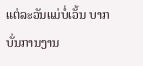ແຕ່ລະວັນແມ່ບໍ່ເວັ້ນ ບາກບັ່ນການງານ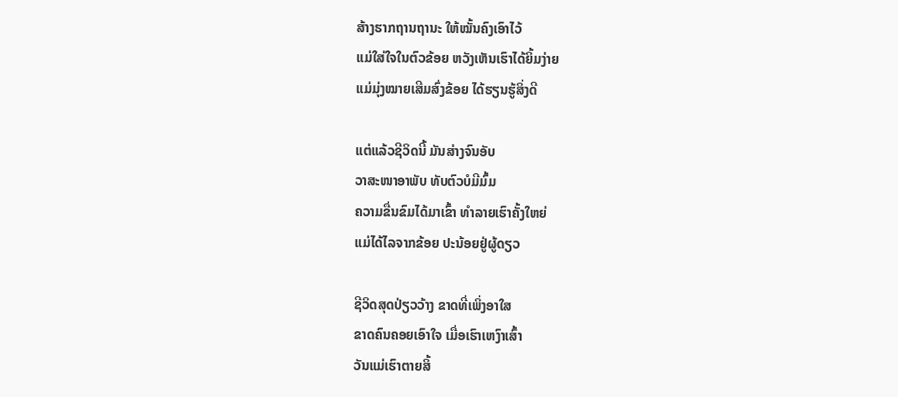ສ້າງຮາກຖານຖານະ ໃຫ້ໝັ້ນຄົງເອົາໄວ້
ແມ່ໃສ່ໃຈໃນຕົວຂ້ອຍ ຫວັງເຫັນເຮົາໄດ້ຍິ້ມງ່າຍ
ແມ່ມຸ່ງໝາຍເສີມສົ່ງຂ້ອຍ ໄດ້ຮຽນຮູ້ສິ່ງດີ

ແຕ່ແລ້ວຊີວິດນີ້ ມັນສ່າງຈົນອັບ
ວາສະໜາອາພັບ ທັບຕົວບໍມີມົ້ມ
ຄວາມຂື່ນຂົມໄດ້ມາເຂົ້າ ທຳລາຍເຮົາຄັ້ງໃຫຍ່
ແມ່ໄດ້ໄລຈາກຂ້ອຍ ປະນ້ອຍຢູ່ຜູ້ດຽວ

ຊີວິດສຸດປ່ຽວວ້າງ ຂາດທີ່ເພິ່ງອາໃສ
ຂາດຄົນຄອຍເອົາໃຈ ເມື່ອເຮົາເຫງົາເສົ້າ
ວັນແມ່ເຮົາຕາຍສິ້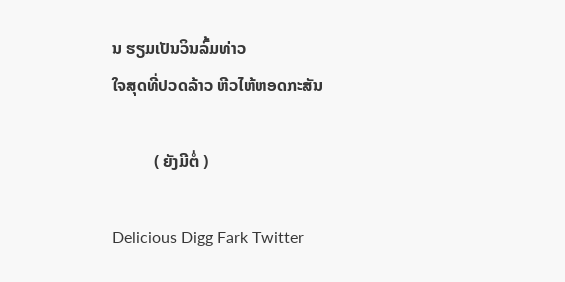ນ ຮຽມເປັນວິນລົ້ມທ່າວ
ໃຈສຸດທີ່ປວດລ້າວ ຫີວໄຫ້ຫອດກະສັນ

          ( ຍັງມີຕໍ່ )

Delicious Digg Fark Twitter